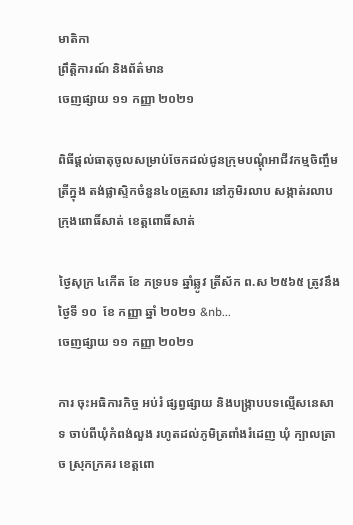មាតិកា
ព្រឹត្តិការណ៍ និងព័ត៌មាន
ចេញផ្សាយ ១១ កញ្ញា ២០២១

ពិធីផ្តល់ធាតុចូលសម្រាប់ចែកដល់ជូនក្រុមបណ្តុំអាជីវកម្មចិញ្ចឹមត្រីក្នុង តង់ផ្លាស្ទិកចំនួន៤០គ្រួសារ នៅភូមិរលាប សង្កាត់រលាប ក្រុងពោធិ៍សាត់ ខេត្តពោធិ៍សាត់

ថ្ងៃសុក្រ ៤កើត ខែ ភទ្របទ ឆ្នាំឆ្លូវ ត្រីស័ក ព.ស ២៥៦៥ ត្រូវនឹងថ្ងៃទី ១០  ខែ កញ្ញា ឆ្នាំ ២០២១ &nb...
ចេញផ្សាយ ១១ កញ្ញា ២០២១

ការ ចុះអធិការកិច្ច អប់រំ ផ្សព្វផ្សាយ និងបង្រ្កាបបទល្មើសនេសាទ ចាប់ពីឃុំកំពង់លួង រហូតដល់ភូមិត្រពាំងរំដេញ ឃុំ ក្បាលត្រាច ស្រុកក្រគរ ខេត្តពោ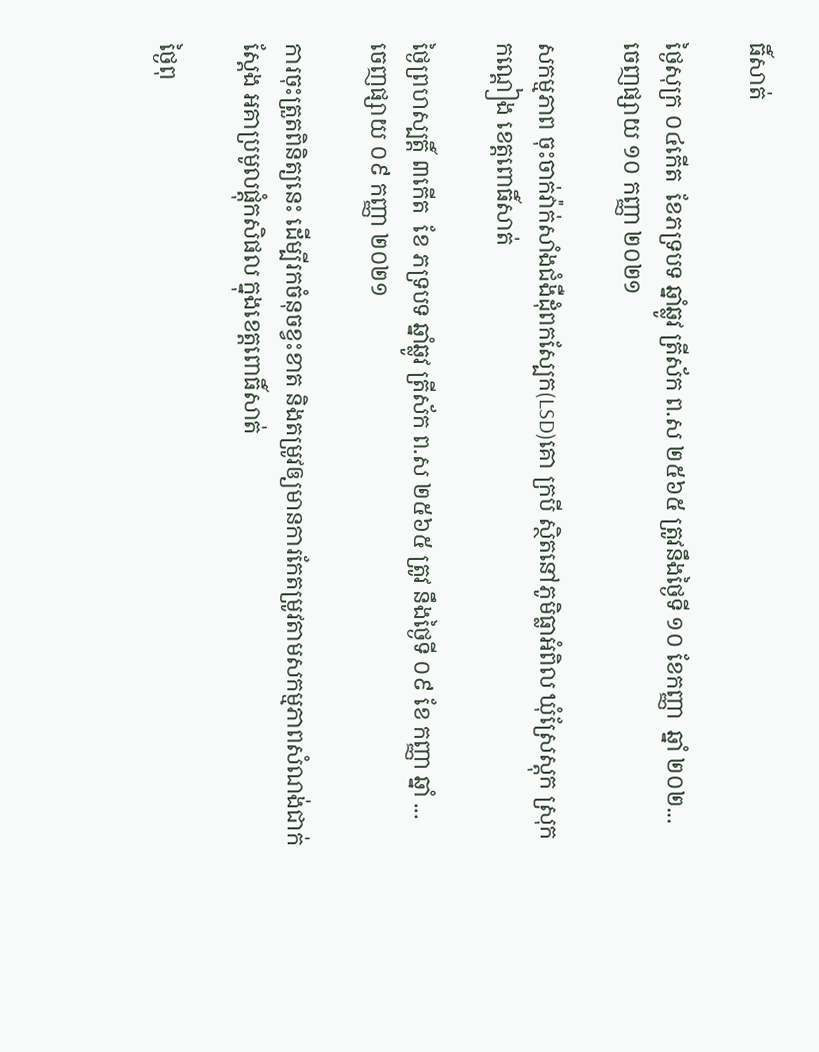ធិ៍សាត់

ថ្ងៃសុក្រ ០៤កើត  ខែភទ្របទ ឆ្នាំឆ្លូវ ត្រីស័ក ព.ស ២៥៦៥ ត្រូវនឹងថ្ងៃទី ១០ ខែកញ្ញា  ឆ្នាំ ២០២...
ចេញផ្សាយ ១០ កញ្ញា ២០២១

សកម្មភាព ចុះចាក់វ៉ាក់សាំងជំងឺដុំពកស្បែក(LSD)គោ ក្របី ស្ថិតនៅភូមិធ្លាអំពិល ឃុំស្រែស្តុក ស្រុកកណ្តៀង ខេត្តពោធិ៍សាត់

ថ្ងៃព្រហស្បត្តិ៍ ៣កើត  ខែ ភទ្របទ ឆ្នាំឆ្លូវ ត្រីស័ក ព.ស ២៥៦៥ ត្រូវ នឹងថ្ងៃទី ០៩ ខែ កញ្ញា ឆ្នាំ ...
ចេញផ្សាយ ០៩ កញ្ញា ២០២១

ការចុះត្រួតពិនិត្យនេះ ដើម្បីរកចំនុចខ្វះខាត និងតម្រូវឲ្យមានការកែតម្រូវតាមសកម្មភាពសំណង់ជាក់ស្តែង អគាប្រមូលផ្តុំកសិផល ក្នុងខេត្តពោធិ៍សាត់

ថ្ងៃពុ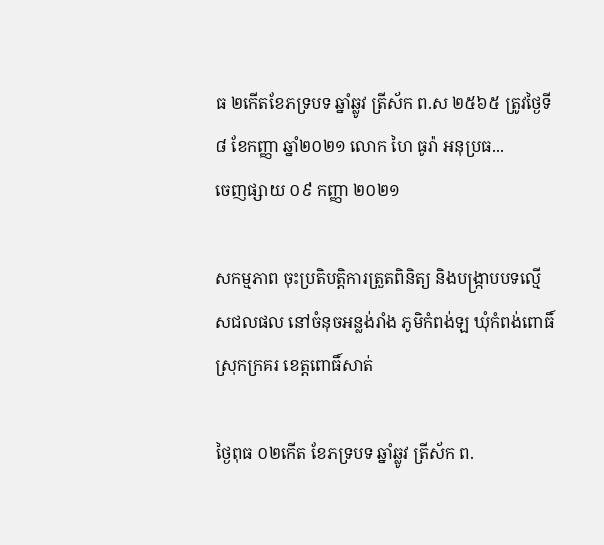ធ ២កើតខែភទ្របទ ឆ្នាំឆ្លូវ ត្រីស័ក ព.ស ២៥៦៥ ត្រូវថ្ងៃទី៨ ខែកញ្ញា ឆ្នាំ២០២១ លោក ហៃ ធូរ៉ា អនុប្រធ...
ចេញផ្សាយ ០៩ កញ្ញា ២០២១

សកម្មភាព ចុះប្រតិបត្តិការត្រួតពិនិត្យ និងបង្រ្កាបបទល្មើសជលផល នៅចំនុចអន្លង់រាំង ភូមិកំពង់ឡ ឃុំកំពង់ពោធិ៍ ស្រុកក្រគរ ខេត្តពោធិ៍សាត់

ថ្ងៃពុធ ០២កើត ខែភទ្របទ ឆ្នាំឆ្លូវ ត្រីស័ក ព.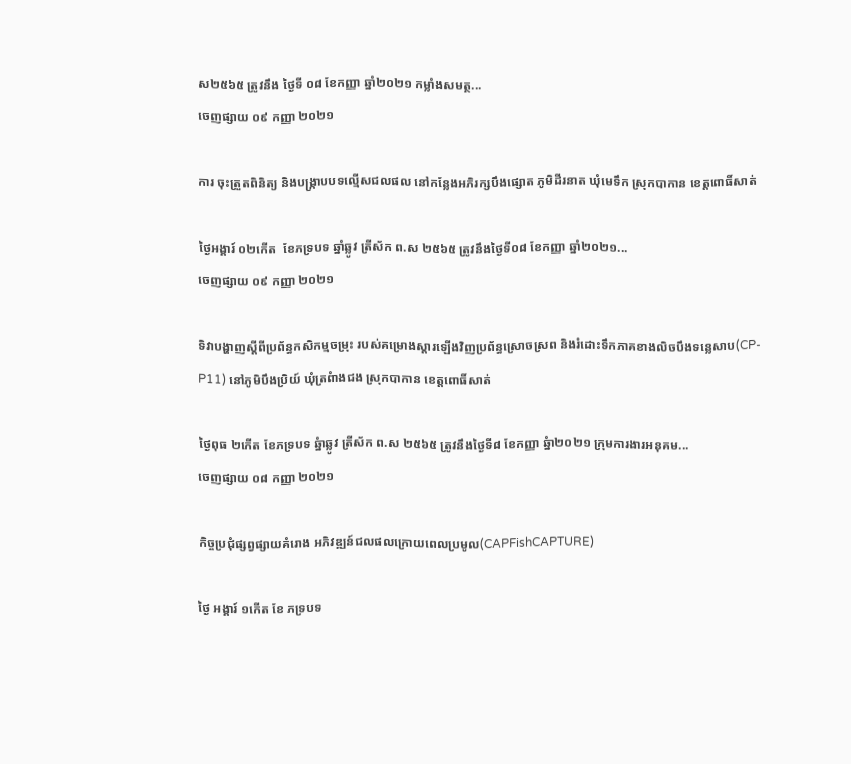ស២៥៦៥ ត្រូវនឹង ថ្ងៃទី ០៨ ខែកញ្ញា ឆ្នាំ២០២១ កម្លាំងសមត្ថ...
ចេញផ្សាយ ០៩ កញ្ញា ២០២១

ការ ចុះត្រួតពិនិត្យ និងបង្រ្កាបបទល្មើសជលផល នៅកន្លែងឣភិរក្សបឹងផ្សោត ភូមិដីរនាត ឃុំមេទឹក ស្រុកបាកាន ខេត្តពោធិ៍សាត់

ថ្ងៃឣង្គារ៍ ០២កើត  ខែភទ្របទ ឆ្នាំឆ្លូវ ត្រីស័ក ព.ស ២៥៦៥ ត្រូវនឹងថ្ងៃទី០៨ ខែកញ្ញា ឆ្នាំ២០២១...
ចេញផ្សាយ ០៩ កញ្ញា ២០២១

ទិវាបង្ហាញស្តីពីប្រព័ន្ធកសិកម្មចម្រុះ របស់គម្រោងស្តារឡើងវិញប្រព័ន្ធស្រោចស្រព និងរំដោះទឹកភាគខាងលិចបឹងទន្លេសាប(CP-P11) នៅភូមិបឹងប្រិយ៍ ឃុំត្រពំាងជង ស្រុកបាកាន ខេត្តពោធិ៍សាត់

ថ្ងៃពុធ ២កើត ខែភទ្របទ ឆ្នំាឆ្លូវ ត្រីស័ក ព.ស ២៥៦៥ ត្រូវនឹងថ្ងៃទី៨ ខែកញ្ញា ឆ្នំា២០២១ ក្រុមការងារអនុគម...
ចេញផ្សាយ ០៨ កញ្ញា ២០២១

កិច្ចប្រជុំផ្សព្វផ្សាយគំរោង អភិវឌ្ឍន៍ជលផលក្រោយពេលប្រមូល(CAPFishCAPTURE)

ថ្ងៃ អង្គារ៍ ១កើត ខែ ភទ្របទ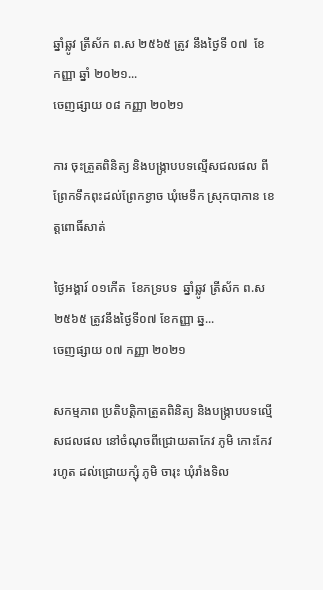ឆ្នាំឆ្លូវ ត្រីស័ក ព.ស ២៥៦៥ ត្រូវ នឹងថ្ងៃទី ០៧  ខែ កញ្ញា ឆ្នាំ ២០២១...
ចេញផ្សាយ ០៨ កញ្ញា ២០២១

ការ ចុះត្រួតពិនិត្យ និងបង្រ្កាបបទល្មើសជលផល ពីព្រែកទឹកពុះដល់ព្រែកខ្ងាច ឃុំមេទឹក ស្រុកបាកាន ខេត្តពោធិ៍សាត់

ថ្ងៃឣង្គារ៍ ០១កើត  ខែភទ្របទ  ឆ្នាំឆ្លូវ ត្រីស័ក ព.ស ២៥៦៥ ត្រូវនឹងថ្ងៃទី០៧ ខែកញ្ញា ឆ្ន...
ចេញផ្សាយ ០៧ កញ្ញា ២០២១

សកម្មភាព ប្រតិបត្តិកាត្រួតពិនិត្យ និងបង្រ្កាបបទល្មើសជលផល នៅចំណុចពីជ្រោយតាកែវ ភូមិ កោះកែវ រហូត ដល់ជ្រោយក្សុំ ភូមិ ចារុះ ឃុំរាំងទិល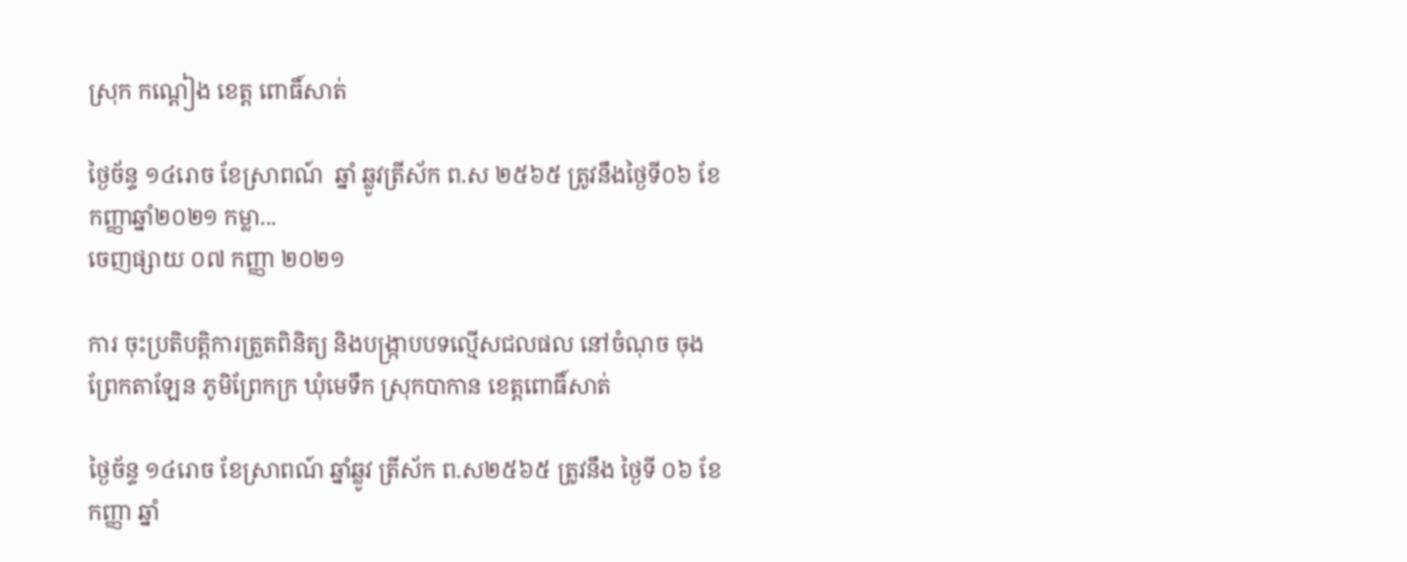ស្រុក កណ្ដៀង ខេត្ត ពោធិ៍សាត់

ថ្ងៃច័ន្ទ ១៤រោច ខែស្រាពណ៍  ឆ្នាំ ឆ្លូវត្រីស័ក ព.ស ២៥៦៥ ត្រូវនឹងថ្ងៃទី០៦ ខែ កញ្ញាឆ្នាំ២០២១ កម្លា...
ចេញផ្សាយ ០៧ កញ្ញា ២០២១

ការ ចុះប្រតិបត្តិការត្រួតពិនិត្យ និងបង្រ្កាបបទល្មើសជលផល នៅចំណុច ចុងព្រែកតាឡែន ភូមិព្រែកក្រ ឃុំមេទឹក ស្រុកបាកាន ខេត្តពោធិ៍សាត់

ថ្ងៃច័ន្ទ ១៤រោច ខែស្រាពណ៍ ឆ្នាំឆ្លូវ ត្រីស័ក ព.ស២៥៦៥ ត្រូវនឹង ថ្ងៃទី ០៦ ខែកញ្ញា ឆ្នាំ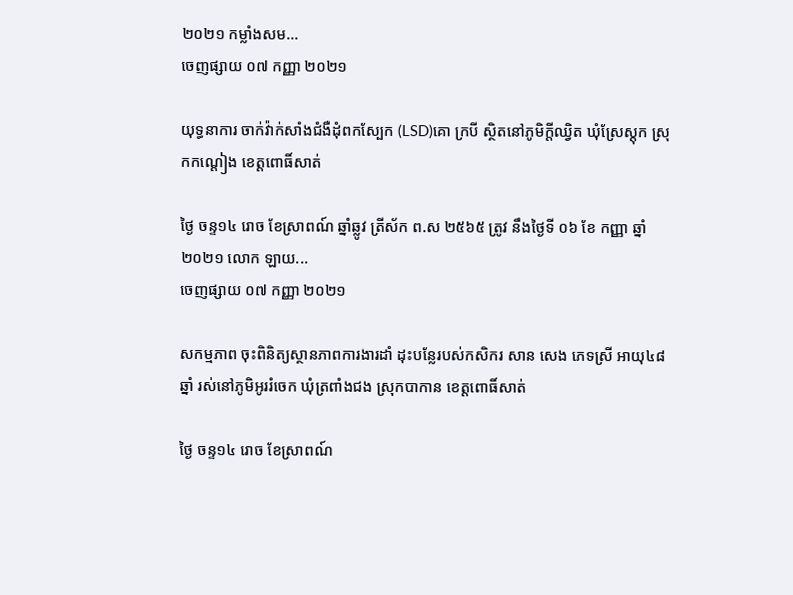២០២១ កម្លាំងសម...
ចេញផ្សាយ ០៧ កញ្ញា ២០២១

យុទ្ធនាការ ចាក់វ៉ាក់សាំងជំងឺដុំពកស្បែក (LSD)គោ ក្របី ស្ថិតនៅភូមិក្តីឈ្វិត ឃុំស្រែស្តុក ស្រុកកណ្តៀង ខេត្តពោធិ៍សាត់

ថ្ងៃ ចន្ទ១៤ រោច ខែស្រាពណ៍ ឆ្នាំឆ្លូវ ត្រីស័ក ព.ស ២៥៦៥ ត្រូវ នឹងថ្ងៃទី ០៦ ខែ កញ្ញា ឆ្នាំ ២០២១ លោក ឡាយ...
ចេញផ្សាយ ០៧ កញ្ញា ២០២១

សកម្មភាព ចុះពិនិត្យស្ថានភាពការងារដាំ ដុះបន្លែរបស់កសិករ សាន សេង ភេទស្រី អាយុ៤៨ ឆ្នាំ រស់នៅភូមិអូររំចេក ឃុំត្រពាំងជង ស្រុកបាកាន ខេត្តពោធិ៍សាត់

ថ្ងៃ ចន្ទ១៤ រោច ខែស្រាពណ៍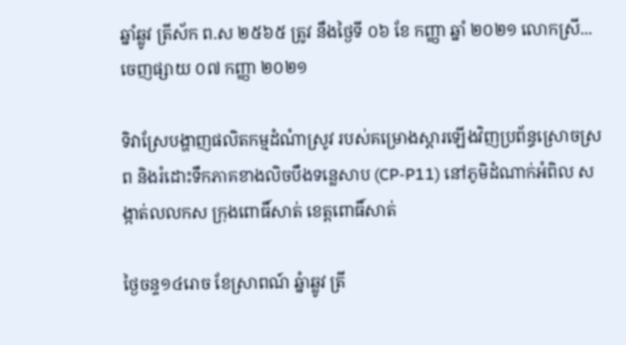ឆ្នាំឆ្លូវ ត្រីស័ក ព.ស ២៥៦៥ ត្រូវ នឹងថ្ងៃទី ០៦ ខែ កញ្ញា ឆ្នាំ ២០២១ លោកស្រី...
ចេញផ្សាយ ០៧ កញ្ញា ២០២១

ទិវាស្រែបង្ហាញផលិតកម្មដំណំាស្រូវ របស់គម្រោងស្តារឡើងវិញប្រព័ន្ធស្រោចស្រព និងរំដោះទឹកភាគខាងលិចបឹងទន្លេសាប (CP-P11) នៅភូមិដំណាក់អំពិល សង្កាត់លលកស ក្រុងពោធិ៍សាត់ ខេត្តពោធិ៍សាត់

ថ្ងៃចន្ទ១៤រោច ខែស្រាពណ៍ ឆ្នំាឆ្លូវ ត្រី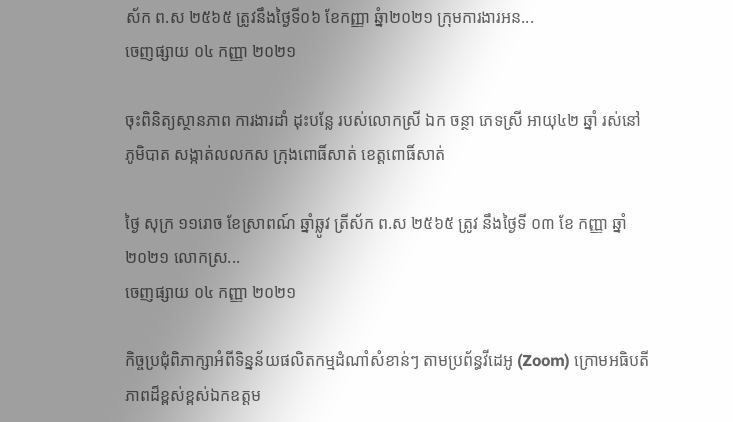ស័ក ព.ស ២៥៦៥ ត្រូវនឹងថ្ងៃទី០៦ ខែកញ្ញា ឆ្នំា២០២១ ក្រុមការងារអន...
ចេញផ្សាយ ០៤ កញ្ញា ២០២១

ចុះពិនិត្យស្ថានភាព ការងារដាំ ដុះបន្លែ របស់លោកស្រី ឯក ចន្ថា ភេទស្រី អាយុ៤២ ឆ្នាំ រស់នៅភូមិបាត សង្កាត់លលកស ក្រុងពោធិ៍សាត់ ខេត្តពោធិ៍សាត់

ថ្ងៃ សុក្រ ១១រោច ខែស្រាពណ៍ ឆ្នាំឆ្លូវ ត្រីស័ក ព.ស ២៥៦៥ ត្រូវ នឹងថ្ងៃទី ០៣ ខែ កញ្ញា ឆ្នាំ ២០២១ លោកស្រ...
ចេញផ្សាយ ០៤ កញ្ញា ២០២១

កិច្ចប្រជុំពិភាក្សាអំពីទិន្នន័យផលិតកម្មដំណាំសំខាន់ៗ តាមប្រព័ន្ធវីដេអូ (Zoom) ក្រោមអធិបតីភាពដ៏ខ្ពស់ខ្ពស់ឯកឧត្តម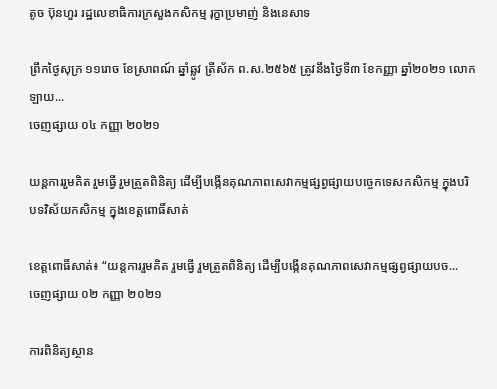តូច ប៊ុនហួរ រដ្ឋលេខាធិការក្រសួងកសិកម្ម រុក្ខាប្រមាញ់ និងនេសាទ

ព្រឹកថ្ងៃសុក្រ ១១រោច ខែស្រាពណ៍ ឆ្នាំឆ្លូវ ត្រីស័ក ព.ស.២៥៦៥ ត្រូវនឹងថ្ងៃទី៣ ខែកញ្ញា ឆ្នាំ២០២១ លោក ឡាយ...
ចេញផ្សាយ ០៤ កញ្ញា ២០២១

យន្តការរួមគិត រួមធ្វើ រួមត្រួតពិនិត្យ ដើម្បីបង្កើនគុណភាពសេវាកម្មផ្សព្វផ្សាយបច្ចេកទេសកសិកម្ម ក្នុងបរិបទវិស័យកសិកម្ម ក្នុងខេត្តពោធិ៍សាត់

ខេត្តពោធិ៍សាត់៖ “យន្តការរួមគិត រួមធ្វើ រួមត្រួតពិនិត្យ ដើម្បីបង្កើនគុណភាពសេវាកម្មផ្សព្វផ្សាយបច...
ចេញផ្សាយ ០២ កញ្ញា ២០២១

ការពិនិត្យស្ថាន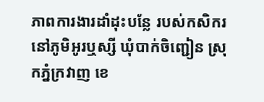ភាពការងារដាំដុះបន្លែ របស់កសិករ នៅភូមិអូរឬស្សី ឃុំបាក់ចិញ្ជៀន ស្រុកភ្នំក្រវាញ ខេ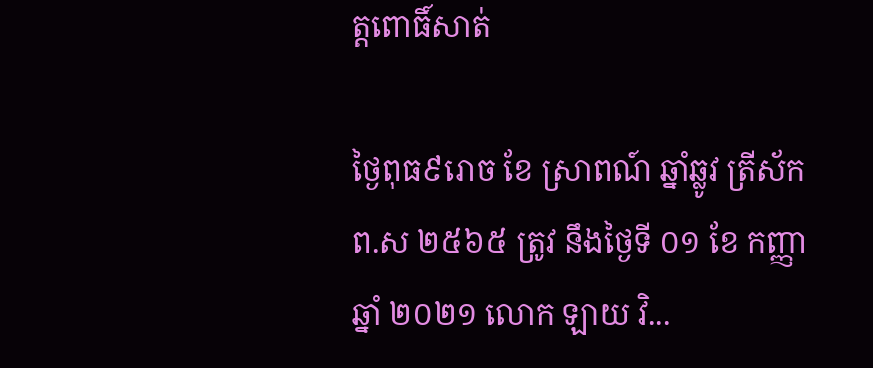ត្តពោធិ៍សាត់

ថ្ងៃពុធ៩រោច ខែ ស្រាពណ៍ ឆ្នាំឆ្លូវ ត្រីស័ក ព.ស ២៥៦៥ ត្រូវ នឹងថ្ងៃទី ០១ ខែ កញ្ញា ឆ្នាំ ២០២១ លោក ឡាយ វិ...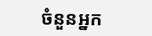ចំនួនអ្នក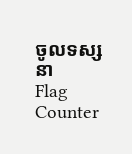ចូលទស្សនា
Flag Counter